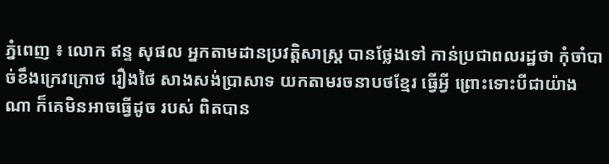ភ្នំពេញ ៖ លោក ឥន្ទ សុផល អ្នកតាមដានប្រវត្តិសាស្រ្ត បានថ្លែងទៅ កាន់ប្រជាពលរដ្ឋថា កុំចាំបាច់ខឹងក្រេវក្រោថ រឿងថៃ សាងសង់ប្រាសាទ យកតាមរចនាបថខ្មែរ ធ្វើអ្វី ព្រោះទោះបីជាយ៉ាងណា ក៏គេមិនអាចធ្វើដូច របស់ ពិតបាន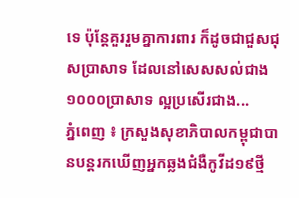ទេ ប៉ុន្តែគួររួមគ្នាការពារ ក៏ដូចជាជួសជុសប្រាសាទ ដែលនៅសេសសល់ជាង ១០០០ប្រាសាទ ល្អប្រសើរជាង...
ភ្នំពេញ ៖ ក្រសួងសុខាភិបាលកម្ពុជាបានបន្តរកឃើញអ្នកឆ្លងជំងឺកូវីដ១៩ថ្មី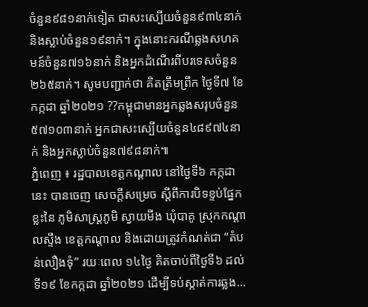ចំនួន៩៨១នាក់ទៀត ជាសះស្បើយចំនួន៩៣៤នាក់ និងស្លាប់ចំនួន១៩នាក់។ ក្នុងនោះករណីឆ្លងសហគមន៍ចំនួន៧១៦នាក់ និងអ្នកដំណើរពីបរទេសចំនួន២៦៥នាក់។ សូមបញ្ជាក់ថា គិតត្រឹមព្រឹក ថ្ងៃទី៧ ខែកក្កដា ឆ្នាំ២០២១ ??កម្ពុជាមានអ្នកឆ្លងសរុបចំនួន៥៧១០៣នាក់ អ្នកជាសះស្បើយចំនួន៤៨៩៧៤នាក់ និងអ្នកស្លាប់ចំនួន៧៩៨នាក់៕
ភ្នំពេញ ៖ រដ្ឋបាលខេត្តកណ្ដាល នៅថ្ងៃទី៦ កក្កដានេះ បានចេញ សេចក្តីសម្រេច ស្តីពីការបិទខ្ទប់ផ្នែកខ្លះនៃ ភូមិសាស្ត្រភូមិ ស្វាយមីង ឃុំបាគូ ស្រុកកណ្តាលស្ទឹង ខេត្តកណ្តាល និងដោយត្រូវកំណត់ជា “តំបន់លឿងទុំ” រយៈពេល ១៤ថ្ងៃ គិតចាប់ពីថ្ងៃទី៦ ដល់ទី១៩ ខែកក្កដា ឆ្នាំ២០២១ ដើម្បីទប់ស្កាត់ការឆ្លង...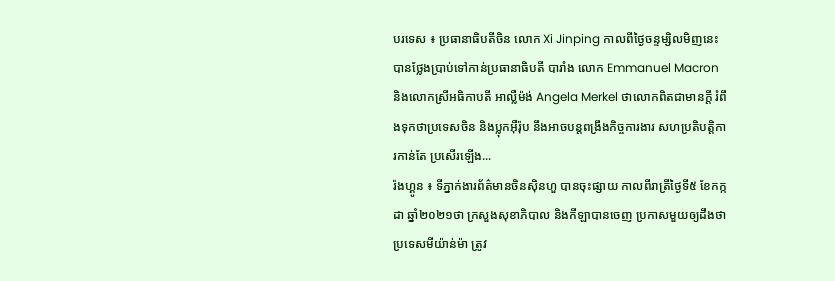បរទេស ៖ ប្រធានាធិបតីចិន លោក Xi Jinping កាលពីថ្ងៃចន្ទម្សិលមិញនេះ បានថ្លែងប្រាប់ទៅកាន់ប្រធានាធិបតី បារាំង លោក Emmanuel Macron និងលោកស្រីអធិកាបតី អាល្លឺម៉ង់ Angela Merkel ថាលោកពិតជាមានក្តី រំពឹងទុកថាប្រទេសចិន និងប្លុកអ៊ឺរ៉ុប នឹងអាចបន្តពង្រឹងកិច្ចការងារ សហប្រតិបត្តិការកាន់តែ ប្រសើរឡើង...
រ៉ងហ្គូន ៖ ទីភ្នាក់ងារព័ត៌មានចិនស៊ិនហួ បានចុះផ្សាយ កាលពីរាត្រីថ្ងៃទី៥ ខែកក្កដា ឆ្នាំ២០២១ថា ក្រសួងសុខាភិបាល និងកីឡាបានចេញ ប្រកាសមួយឲ្យដឹងថា ប្រទេសមីយ៉ាន់ម៉ា ត្រូវ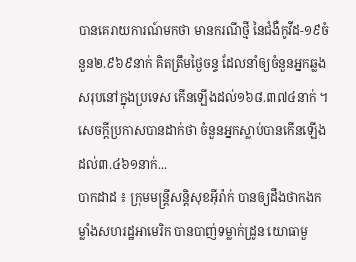បានគេរាយការណ៍មកថា មានករណីថ្មី នៃជំងឺកូវីដ-១៩ចំនួន២.៩៦៩នាក់ គិតត្រឹមថ្ងៃចន្ទ ដែលនាំឲ្យចំនួនអ្នកឆ្លង សរុបនៅក្នុងប្រទេស កើនឡើងដល់១៦៨.៣៧៤នាក់ ។ សេចក្តីប្រកាសបានដាក់ថា ចំនួនអ្នកស្លាប់បានកើនឡើង ដល់៣.៤៦១នាក់...
បាកដាដ ៖ ក្រុមមន្ត្រីសន្តិសុខអ៊ីរ៉ាក់ បានឲ្យដឹងថាកងកម្លាំងសហរដ្ឋអាមេរិក បានបាញ់ទម្លាក់ដ្រូន យោធាមួ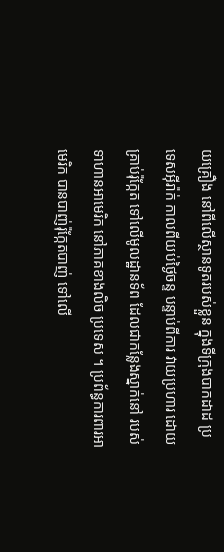យគ្រឿង នៅពីលើស្ថានទូតរបស់ខ្លួន ក្នុងទីក្រុងបាកដាដ ប្រទេសអ៊ីរ៉ាក់ កាលពីយប់ថ្ងៃចន្ទ បន្ទាប់ពីការ វាយប្រហារ ដោយគ្រាប់រ៉ុក្កែត ទៅលើមូលដ្ឋានទ័ព ដែលជាកន្លែងស្នាក់នៅ របស់ទាហានអាមេរិក នៅភាគខាងលិច ប្រទេស ។ ប្រព័ន្ធការពារអាមេរិក បានបាញ់រ៉ុក្កែតបាញ់ ទៅលើ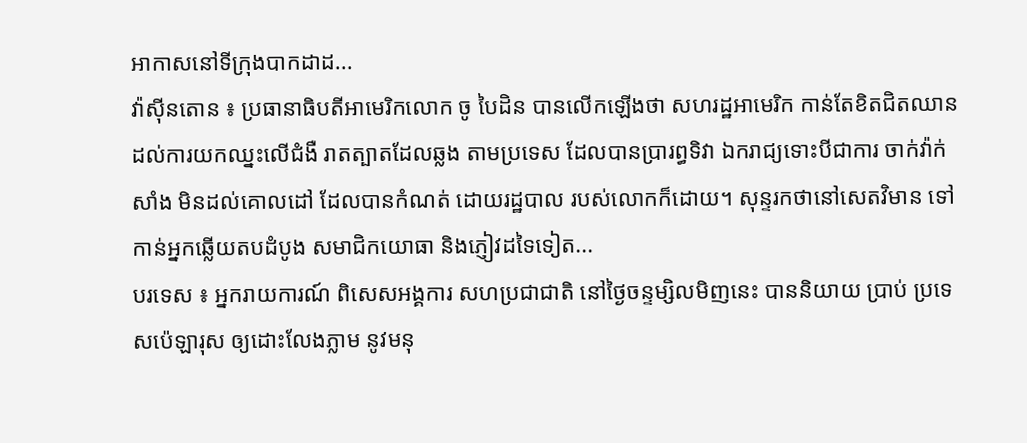អាកាសនៅទីក្រុងបាកដាដ...
វ៉ាស៊ីនតោន ៖ ប្រធានាធិបតីអាមេរិកលោក ចូ បៃដិន បានលើកឡើងថា សហរដ្ឋអាមេរិក កាន់តែខិតជិតឈាន ដល់ការយកឈ្នះលើជំងឺ រាតត្បាតដែលឆ្លង តាមប្រទេស ដែលបានប្រារព្ធទិវា ឯករាជ្យទោះបីជាការ ចាក់វ៉ាក់សាំង មិនដល់គោលដៅ ដែលបានកំណត់ ដោយរដ្ឋបាល របស់លោកក៏ដោយ។ សុន្ទរកថានៅសេតវិមាន ទៅកាន់អ្នកឆ្លើយតបដំបូង សមាជិកយោធា និងភ្ញៀវដទៃទៀត...
បរទេស ៖ អ្នករាយការណ៍ ពិសេសអង្គការ សហប្រជាជាតិ នៅថ្ងៃចន្ទម្សិលមិញនេះ បាននិយាយ ប្រាប់ ប្រទេសប៉េឡារុស ឲ្យដោះលែងភ្លាម នូវមនុ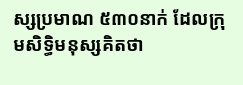ស្សប្រមាណ ៥៣០នាក់ ដែលក្រុមសិទ្ធិមនុស្សគិតថា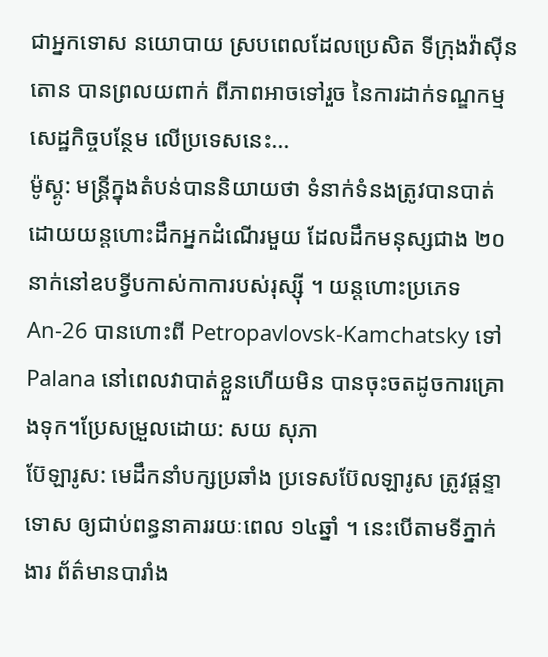ជាអ្នកទោស នយោបាយ ស្របពេលដែលប្រេសិត ទីក្រុងវ៉ាស៊ីនតោន បានព្រលយពាក់ ពីភាពអាចទៅរួច នៃការដាក់ទណ្ឌកម្ម សេដ្ឋកិច្ចបន្ថែម លើប្រទេសនេះ...
ម៉ូស្គូ: មន្រ្តីក្នុងតំបន់បាននិយាយថា ទំនាក់ទំនងត្រូវបានបាត់ ដោយយន្ដហោះដឹកអ្នកដំណើរមួយ ដែលដឹកមនុស្សជាង ២០ នាក់នៅឧបទ្វីបកាស់កាការបស់រុស្ស៊ី ។ យន្តហោះប្រភេទ An-26 បានហោះពី Petropavlovsk-Kamchatsky ទៅ Palana នៅពេលវាបាត់ខ្លួនហើយមិន បានចុះចតដូចការគ្រោងទុក។ប្រែសម្រួលដោយ: សយ សុភា
ប៊ែឡារូស: មេដឹកនាំបក្សប្រឆាំង ប្រទេសប៊ែលឡារូស ត្រូវផ្តន្ទាទោស ឲ្យជាប់ពន្ធនាគាររយៈពេល ១៤ឆ្នាំ ។ នេះបើតាមទីភ្នាក់ងារ ព័ត៌មានបារាំង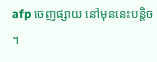afp ចេញផ្សាយ នៅមុននេះបន្តិច ។